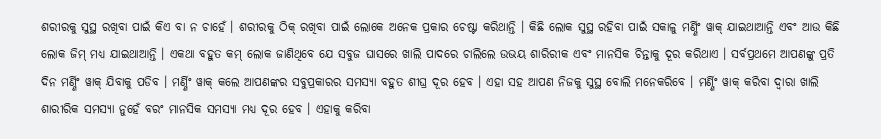ଶରୀରକୁ ସୁସ୍ଥ ରଖିବା ପାଇଁ କିଏ ବା ନ ଚାହେଁ । ଶରୀରକୁ ଠିକ୍ ରଖିବା ପାଇଁ ଲୋକେ ଅନେକ ପ୍ରକାର ଚେଷ୍ଟା କରିଥାନ୍ତି । କିଛି ଲୋକ ସୁସ୍ଥ ରହିବା ପାଇଁ ସକାଳୁ ମର୍ଣ୍ଣିଂ ୱାକ୍ ଯାଇଥାଆନ୍ତି ଏବଂ ଆଉ କିଛି ଲୋକ ଜିମ୍ ମଧ୍ୟ ଯାଇଥାଆନ୍ତି । ଏକଥା ବହୁତ କମ୍ ଲୋକ ଜାଣିଥିବେ ଯେ ସବୁଜ ଘାସରେ ଖାଲି ପାଦରେ ଚାଲିଲେ ଉଭୟ ଶାରିରୀକ ଏବଂ ମାନସିକ ଚିନ୍ତାକୁ ଦୂର କରିଥାଏ । ସର୍ବପ୍ରଥମେ ଆପଣଙ୍କୁ ପ୍ରତି ଦିନ ମର୍ଣ୍ଣିଂ ୱାକ୍ ଯିବାକୁ ପଡିବ । ମର୍ଣ୍ଣିଂ ୱାକ୍ କଲେ ଆପଣଙ୍କର ସବୁପ୍ରକାରର ସମସ୍ୟା ବହୁତ ଶୀଘ୍ର ଦୂର ହେବ । ଏହା ସହ ଆପଣ ନିଜକୁ ସୁସ୍ଥ ବୋଲି ମନେକରିବେ । ମର୍ଣ୍ଣିଂ ୱାକ୍ କରିବା ଦ୍ୱାରା ଖାଲି ଶାରୀରିକ ସମସ୍ୟା ନୁହେଁ ବରଂ ମାନସିକ ସମସ୍ୟା ମଧ୍ୟ ଦୂର ହେବ । ଏହାକୁ କରିବା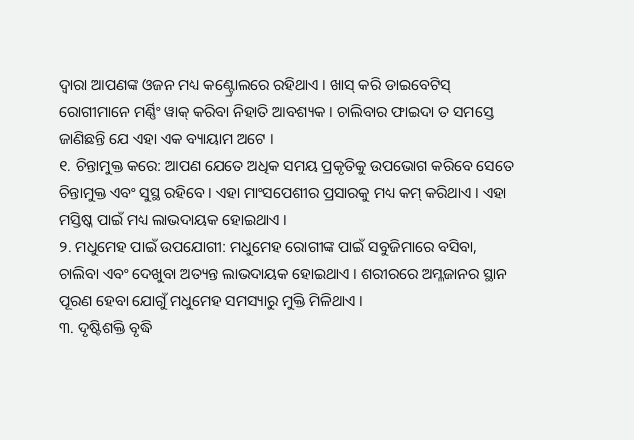ଦ୍ୱାରା ଆପଣଙ୍କ ଓଜନ ମଧ୍ୟ କଣ୍ଟ୍ରୋଲରେ ରହିଥାଏ । ଖାସ୍ କରି ଡାଇବେଟିସ୍ ରୋଗୀମାନେ ମର୍ଣ୍ଣିଂ ୱାକ୍ କରିବା ନିହାତି ଆବଶ୍ୟକ । ଚାଲିବାର ଫାଇଦା ତ ସମସ୍ତେ ଜାଣିଛନ୍ତି ଯେ ଏହା ଏକ ବ୍ୟାୟାମ ଅଟେ ।
୧. ଚିନ୍ତାମୁକ୍ତ କରେ: ଆପଣ ଯେତେ ଅଧିକ ସମୟ ପ୍ରକୃତିକୁ ଉପଭୋଗ କରିବେ ସେତେ ଚିନ୍ତାମୁକ୍ତ ଏବଂ ସୁସ୍ଥ ରହିବେ । ଏହା ମାଂସପେଶୀର ପ୍ରସାରକୁ ମଧ୍ୟ କମ୍ କରିଥାଏ । ଏହା ମସ୍ତିଷ୍କ ପାଇଁ ମଧ୍ୟ ଲାଭଦାୟକ ହୋଇଥାଏ ।
୨. ମଧୁମେହ ପାଇଁ ଉପଯୋଗୀ: ମଧୁମେହ ରୋଗୀଙ୍କ ପାଇଁ ସବୁଜିମାରେ ବସିବା, ଚାଲିବା ଏବଂ ଦେଖୁବା ଅତ୍ୟନ୍ତ ଲାଭଦାୟକ ହୋଇଥାଏ । ଶରୀରରେ ଅମ୍ଳଜାନର ସ୍ଥାନ ପୂରଣ ହେବା ଯୋଗୁଁ ମଧୁମେହ ସମସ୍ୟାରୁ ମୁକ୍ତି ମିଳିଥାଏ ।
୩. ଦୃଷ୍ଟିଶକ୍ତି ବୃଦ୍ଧି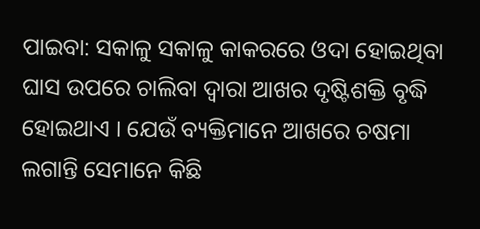ପାଇବା: ସକାଳୁ ସକାଳୁ କାକରରେ ଓଦା ହୋଇଥିବା ଘାସ ଉପରେ ଚାଲିବା ଦ୍ୱାରା ଆଖର ଦୃଷ୍ଟିଶକ୍ତି ବୃଦ୍ଧି ହୋଇଥାଏ । ଯେଉଁ ବ୍ୟକ୍ତିମାନେ ଆଖରେ ଚଷମା ଲଗାନ୍ତି ସେମାନେ କିଛି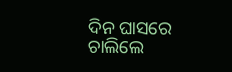ଦିନ ଘାସରେ ଚାଲିଲେ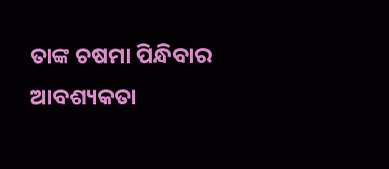ତାଙ୍କ ଚଷମା ପିନ୍ଧିବାର ଆବଶ୍ୟକତା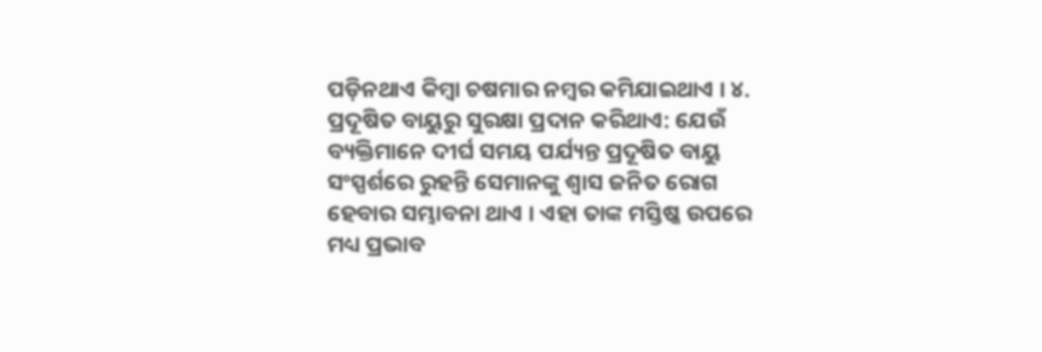ପଡ଼ିନଥାଏ କିମ୍ବା ଚଷମାର ନମ୍ବର କମିଯାଇଥାଏ । ୪. ପ୍ରଦୂଷିତ ବାୟୁରୁ ସୁରକ୍ଷା ପ୍ରଦାନ କରିଥାଏ: ଯେଉଁ ବ୍ୟକ୍ତିମାନେ ଦୀର୍ଘ ସମୟ ପର୍ଯ୍ୟନ୍ତ ପ୍ରଦୂଷିତ ବାୟୁ ସଂସ୍ପର୍ଶରେ ରୁହନ୍ତି ସେମାନଙ୍କୁ ଶ୍ୱାସ ଜନିତ ରୋଗ ହେବାର ସମ୍ଭାବନା ଥାଏ । ଏହା ତାଙ୍କ ମସ୍ତିଷ୍କ ଉପରେ ମଧ୍ୟ ପ୍ରଭାବ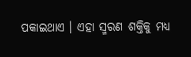ପକାଇଥାଏ । ଏହା ସ୍ମରଣ ଶକ୍ତିକୁ ମଧ୍ୟ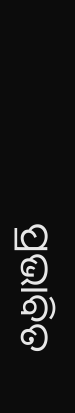ପ୍ରଭାବିତ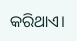କରିଥାଏ।